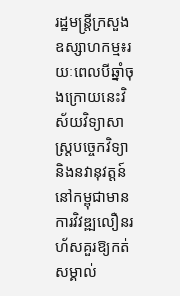រដ្ឋមន្ត្រីក្រសួងឧស្សាហកម្ម៖រយៈពេលបីឆ្នាំចុងក្រោយនេះវិស័យវិទ្យាសាស្ត្របច្ចេកវិទ្យានិងនវានុវត្តន៍នៅកម្ពុជាមានការវិវឌ្ឍលឿនរហ័សគួរឱ្យកត់សម្គាល់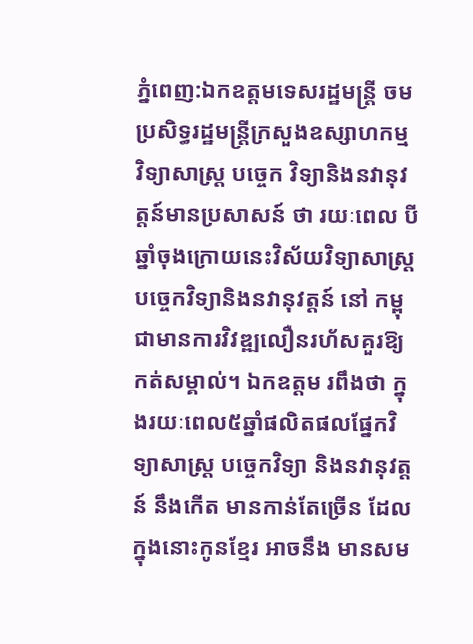ភ្នំពេញ:ឯកឧត្តមទេសរដ្ឋមន្ត្រី ចម ប្រសិទ្ធរដ្ឋមន្ត្រីក្រសួងឧស្សាហកម្ម វិទ្យាសាស្ត្រ បច្ចេក វិទ្យានិងនវានុវត្តន៍មានប្រសាសន៍ ថា រយៈពេល បីឆ្នាំចុងក្រោយនេះវិស័យវិទ្យាសាស្ត្រ បច្ចេកវិទ្យានិងនវានុវត្តន៍ នៅ កម្ពុជាមានការវិវឌ្ឍលឿនរហ័សគួរឱ្យ កត់សម្គាល់។ ឯកឧត្តម រពឹងថា ក្នុងរយៈពេល៥ឆ្នាំផលិតផលផ្នែកវិទ្យាសាស្ត្រ បច្ចេកវិទ្យា និងនវានុវត្តន៍ នឹងកើត មានកាន់តែច្រើន ដែលក្នុងនោះកូនខ្មែរ អាចនឹង មានសម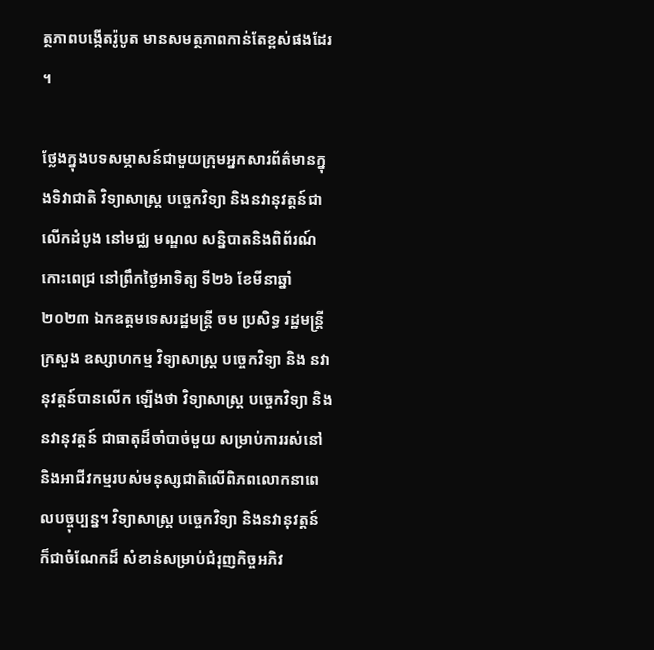ត្ថភាពបង្កើតរ៉ូបូត មានសមត្ថភាពកាន់តែខ្ពស់ផងដែរ ។

ថ្លែងក្នុងបទសម្ភាសន៍ជាមួយក្រុមអ្នកសារព័ត៌មានក្នុងទិវាជាតិ វិទ្យាសាស្ត្រ បច្ចេកវិទ្យា និងនវានុវត្តន៍ជាលើកដំបូង នៅមជ្ឈ មណ្ឌល សន្និបាតនិងពិព័រណ៍កោះពេជ្រ នៅព្រឹកថ្ងៃអាទិត្យ ទី២៦ ខែមីនាឆ្នាំ២០២៣ ឯកឧត្តមទេសរដ្ឋមន្ត្រី ចម ប្រសិទ្ធ រដ្ឋមន្ត្រីក្រសួង ឧស្សាហកម្ម វិទ្យាសាស្ត្រ បច្ចេកវិទ្យា និង នវានុវត្តន៍បានលើក ឡើងថា វិទ្យាសាស្ត្រ បច្ចេកវិទ្យា និងនវានុវត្តន៍ ជាធាតុដ៏ចាំបាច់មួយ សម្រាប់ការរស់នៅនិងអាជីវកម្មរបស់មនុស្សជាតិលើពិភពលោកនាពេលបច្ចុប្បន្ន។ វិទ្យាសាស្ត្រ បច្ចេកវិទ្យា និងនវានុវត្តន៍ ក៏ជាចំណែកដ៏ សំខាន់សម្រាប់ជំរុញកិច្ចអភិវ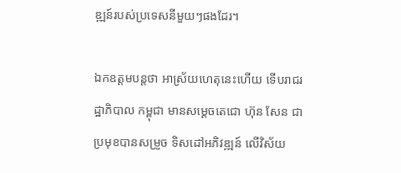ឌ្ឍន៍របស់ប្រទេសនីមួយៗផងដែរ។

ឯកឧត្តមបន្តថា អាស្រ័យហេតុនេះហើយ ទើបរាជរដ្ឋាភិបាល កម្ពុជា មានសម្តេចតេជោ ហ៊ុន សែន ជាប្រមុខបានសម្រួច ទិសដៅអភិវឌ្ឍន៍ លើវិស័យ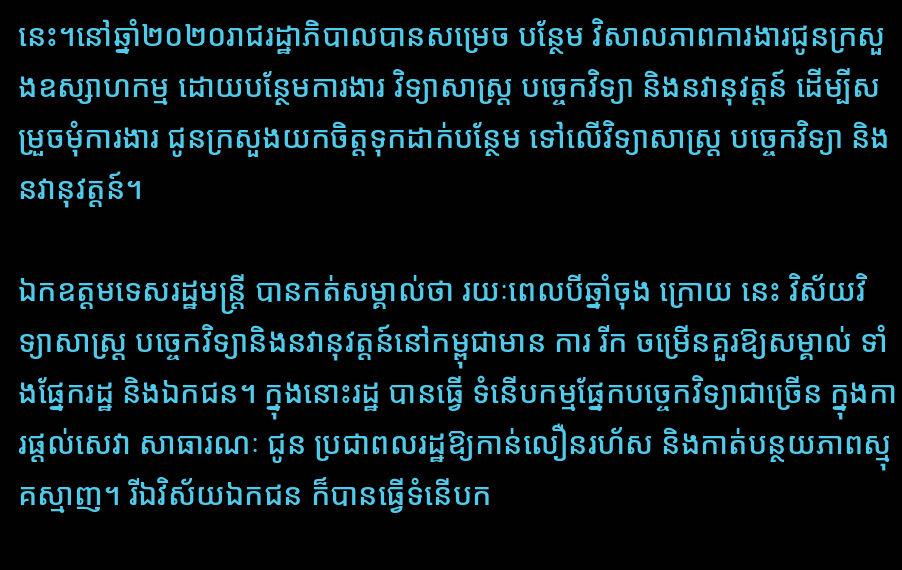នេះ។នៅឆ្នាំ២០២០រាជរដ្ឋាភិបាលបានសម្រេច បន្ថែម វិសាលភាពការងារជូនក្រសួងឧស្សាហកម្ម ដោយបន្ថែមការងារ វិទ្យាសាស្ត្រ បច្ចេកវិទ្យា និងនវានុវត្តន៍ ដើម្បីសម្រួចមុំការងារ ជូនក្រសួងយកចិត្តទុកដាក់បន្ថែម ទៅលើវិទ្យាសាស្ត្រ បច្ចេកវិទ្យា និងនវានុវត្តន៍។

ឯកឧត្តមទេសរដ្ឋមន្ត្រី បានកត់សម្គាល់ថា រយៈពេលបីឆ្នាំចុង ក្រោយ នេះ វិស័យវិទ្យាសាស្ត្រ បច្ចេកវិទ្យានិងនវានុវត្តន៍នៅកម្ពុជាមាន ការ រីក ចម្រើនគួរឱ្យសម្គាល់ ទាំងផ្នែករដ្ឋ និងឯកជន។ ក្នុងនោះរដ្ឋ បានធ្វើ ទំនើបកម្មផ្នែកបច្ចេកវិទ្យាជាច្រើន ក្នុងការផ្តល់សេវា សាធារណៈ ជូន ប្រជាពលរដ្ឋឱ្យកាន់លឿនរហ័ស និងកាត់បន្ថយភាពស្មុគស្មាញ។ រីឯវិស័យឯកជន ក៏បានធ្វើទំនើបក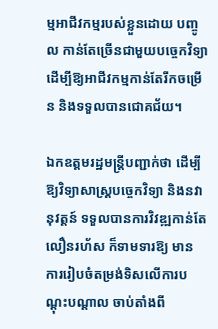ម្មអាជីវកម្មរបស់ខ្លួនដោយ បញ្ចូល កាន់តែច្រើនជាមួយបច្ចេកវិទ្យា ដើម្បីឱ្យអាជីវកម្មកាន់តែរីកចម្រើន និងទទួលបានជោគជ័យ។

ឯកឧត្តមរដ្ឋមន្រ្តីបញ្ជាក់ថា ដើម្បីឱ្យវិទ្យាសាស្ត្របច្ចេកវិទ្យា និងនវា នុវត្តន៍ ទទួលបានការវិវឌ្ឍកាន់តែលឿនរហ័ស ក៏ទាមទារឱ្យ មាន ការរៀបចំតម្រង់ទិសលើការបណ្តុះបណ្តាល ចាប់តាំងពី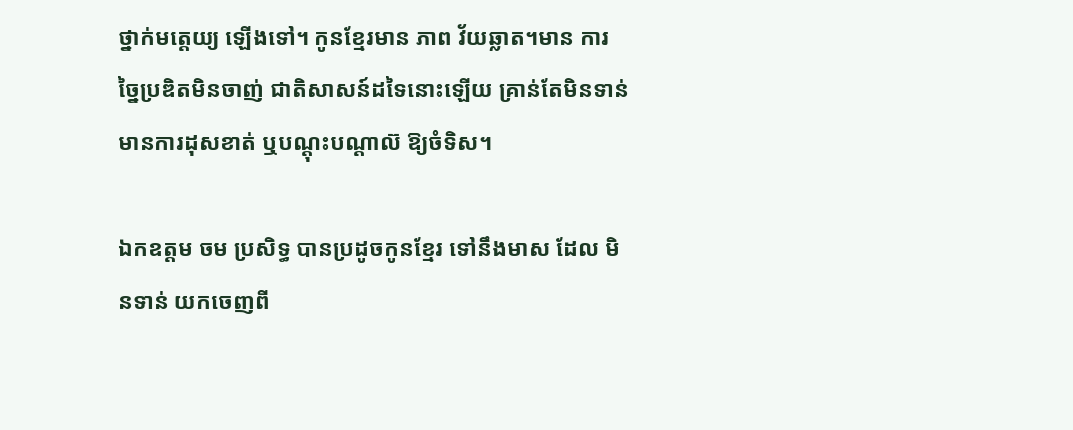ថ្នាក់មត្តេយ្យ ឡើងទៅ។ កូនខ្មែរមាន ភាព វ័យឆ្លាត។មាន ការច្នៃប្រឌិតមិនចាញ់ ជាតិសាសន៍ដទៃនោះឡើយ គ្រាន់តែមិនទាន់មានការដុសខាត់ ឬបណ្តុះបណ្តាល៊ ឱ្យចំទិស។

ឯកឧត្តម ចម ប្រសិទ្ធ បានប្រដូចកូនខ្មែរ ទៅនឹងមាស ដែល មិនទាន់ យកចេញពី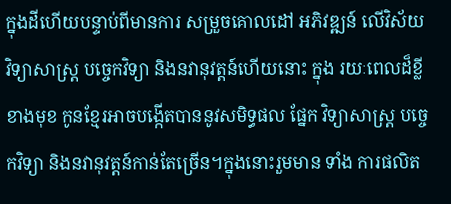ក្នុងដីហើយបន្ទាប់ពីមានការ សម្រួចគោលដៅ អភិវឌ្ឍន៍ លើវិស័យវិទ្យាសាស្ត្រ បច្ចេកវិទ្យា និងនវានុវត្តន៍ហើយនោះ ក្នុង រយៈពេលដ៏ខ្លី ខាងមុខ កូនខ្មែរអាចបង្កើតបាននូវសមិទ្ធផល ផ្នែក វិទ្យាសាស្ត្រ បច្ចេកវិទ្យា និងនវានុវត្តន៍កាន់តែច្រើន។ក្នុងនោះរួមមាន ទាំង ការផលិត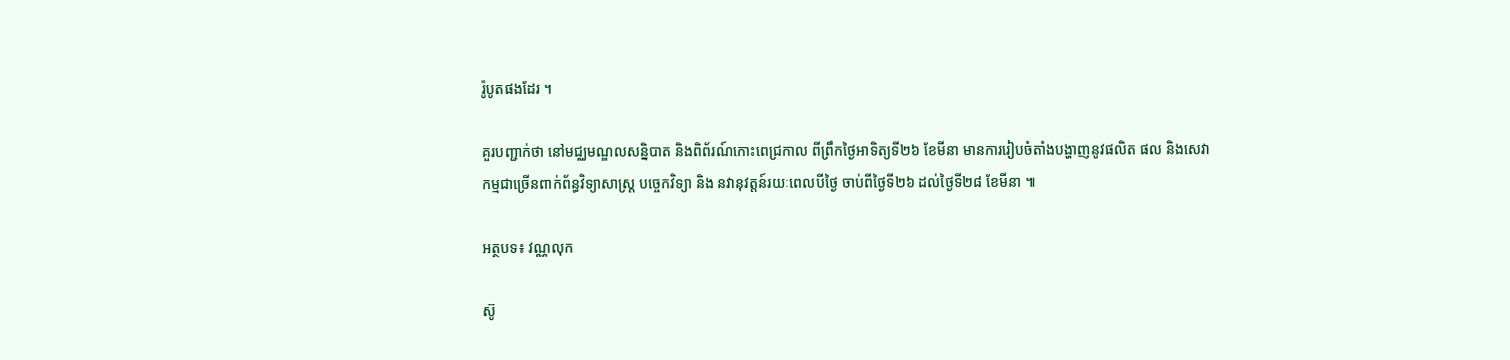រ៉ូបូតផងដែរ ។

គួរបញ្ជាក់ថា នៅមជ្ឈមណ្ឌលសន្និបាត និងពិព័រណ៍កោះពេជ្រកាល ពីព្រឹកថ្ងៃអាទិត្យទី២៦ ខែមីនា មានការរៀបចំតាំងបង្ហាញនូវផលិត ផល និងសេវាកម្មជាច្រើនពាក់ព័ន្ធវិទ្យាសាស្ត្រ បច្ចេកវិទ្យា និង នវានុវត្តន៍រយៈពេលបីថ្ងៃ ចាប់ពីថ្ងៃទី២៦ ដល់ថ្ងៃទី២៨ ខែមីនា ៕

អត្ថបទ៖ វណ្ណលុក

ស៊ូ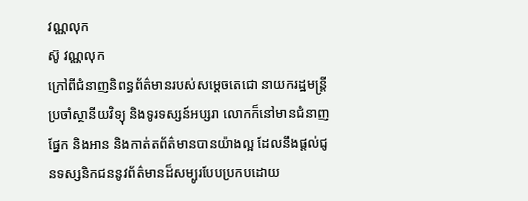វណ្ណលុក
ស៊ូ វណ្ណលុក
ក្រៅពីជំនាញនិពន្ធព័ត៌មានរបស់សម្ដេចតេជោ នាយករដ្ឋមន្ត្រីប្រចាំស្ថានីយវិទ្យុ និងទូរទស្សន៍អប្សរា លោកក៏នៅមានជំនាញផ្នែក និងអាន និងកាត់តព័ត៌មានបានយ៉ាងល្អ ដែលនឹងផ្ដល់ជូនទស្សនិកជននូវព័ត៌មានដ៏សម្បូរបែបប្រកបដោយ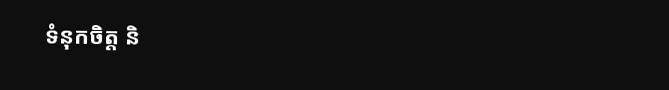ទំនុកចិត្ត និ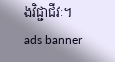ងវិជ្ជាជីវៈ។
ads banner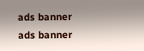ads banner
ads banner